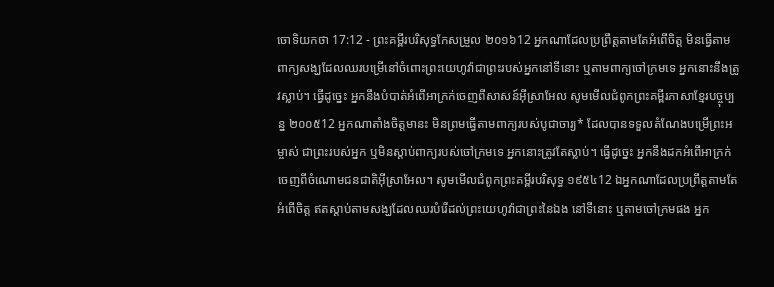ចោទិយកថា 17:12 - ព្រះគម្ពីរបរិសុទ្ធកែសម្រួល ២០១៦12 អ្នកណាដែលប្រព្រឹត្តតាមតែអំពើចិត្ត មិនធ្វើតាមពាក្យសង្ឃដែលឈរបម្រើនៅចំពោះព្រះយេហូវ៉ាជាព្រះរបស់អ្នកនៅទីនោះ ឬតាមពាក្យចៅក្រមទេ អ្នកនោះនឹងត្រូវស្លាប់។ ធ្វើដូច្នេះ អ្នកនឹងបំបាត់អំពើអាក្រក់ចេញពីសាសន៍អ៊ីស្រាអែល សូមមើលជំពូកព្រះគម្ពីរភាសាខ្មែរបច្ចុប្បន្ន ២០០៥12 អ្នកណាតាំងចិត្តមានះ មិនព្រមធ្វើតាមពាក្យរបស់បូជាចារ្យ* ដែលបានទទួលតំណែងបម្រើព្រះអម្ចាស់ ជាព្រះរបស់អ្នក ឬមិនស្ដាប់ពាក្យរបស់ចៅក្រមទេ អ្នកនោះត្រូវតែស្លាប់។ ធ្វើដូច្នេះ អ្នកនឹងដកអំពើអាក្រក់ចេញពីចំណោមជនជាតិអ៊ីស្រាអែល។ សូមមើលជំពូកព្រះគម្ពីរបរិសុទ្ធ ១៩៥៤12 ឯអ្នកណាដែលប្រព្រឹត្តតាមតែអំពើចិត្ត ឥតស្តាប់តាមសង្ឃដែលឈរបំរើដល់ព្រះយេហូវ៉ាជាព្រះនៃឯង នៅទីនោះ ឬតាមចៅក្រមផង អ្នក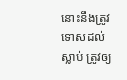នោះនឹងត្រូវទោសដល់ស្លាប់ ត្រូវឲ្យ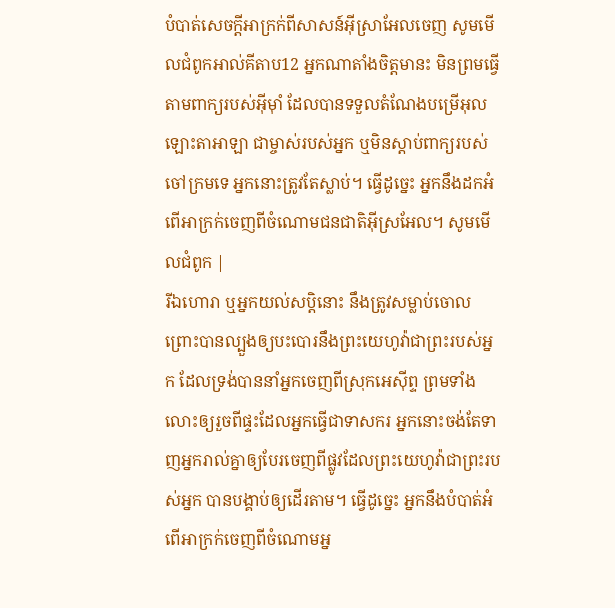បំបាត់សេចក្ដីអាក្រក់ពីសាសន៍អ៊ីស្រាអែលចេញ សូមមើលជំពូកអាល់គីតាប12 អ្នកណាតាំងចិត្តមានះ មិនព្រមធ្វើតាមពាក្យរបស់អ៊ីមុាំ ដែលបានទទួលតំណែងបម្រើអុលឡោះតាអាឡា ជាម្ចាស់របស់អ្នក ឬមិនស្តាប់ពាក្យរបស់ចៅក្រមទេ អ្នកនោះត្រូវតែស្លាប់។ ធ្វើដូច្នេះ អ្នកនឹងដកអំពើអាក្រក់ចេញពីចំណោមជនជាតិអ៊ីស្រអែល។ សូមមើលជំពូក |
រីឯហោរា ឬអ្នកយល់សប្តិនោះ នឹងត្រូវសម្លាប់ចោល ព្រោះបានល្បួងឲ្យបះបោរនឹងព្រះយេហូវ៉ាជាព្រះរបស់អ្នក ដែលទ្រង់បាននាំអ្នកចេញពីស្រុកអេស៊ីព្ទ ព្រមទាំងលោះឲ្យរួចពីផ្ទះដែលអ្នកធ្វើជាទាសករ អ្នកនោះចង់តែទាញអ្នករាល់គ្នាឲ្យបែរចេញពីផ្លូវដែលព្រះយេហូវ៉ាជាព្រះរបស់អ្នក បានបង្គាប់ឲ្យដើរតាម។ ធ្វើដូច្នេះ អ្នកនឹងបំបាត់អំពើអាក្រក់ចេញពីចំណោមអ្ន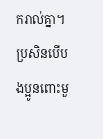ករាល់គ្នា។
ប្រសិនបើបងប្អូនពោះមួ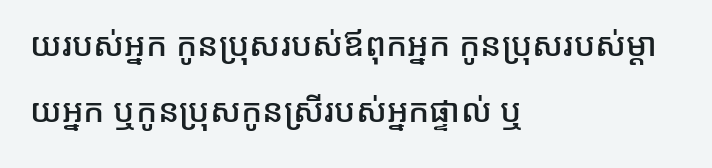យរបស់អ្នក កូនប្រុសរបស់ឪពុកអ្នក កូនប្រុសរបស់ម្ដាយអ្នក ឬកូនប្រុសកូនស្រីរបស់អ្នកផ្ទាល់ ឬ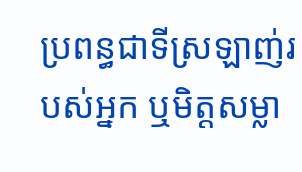ប្រពន្ធជាទីស្រឡាញ់របស់អ្នក ឬមិត្តសម្លា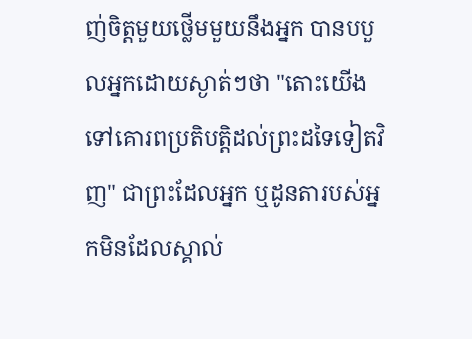ញ់ចិត្តមួយថ្លើមមួយនឹងអ្នក បានបបួលអ្នកដោយស្ងាត់ៗថា "តោះយើង ទៅគោរពប្រតិបត្តិដល់ព្រះដទៃទៀតវិញ" ជាព្រះដែលអ្នក ឬដូនតារបស់អ្នកមិនដែលស្គាល់